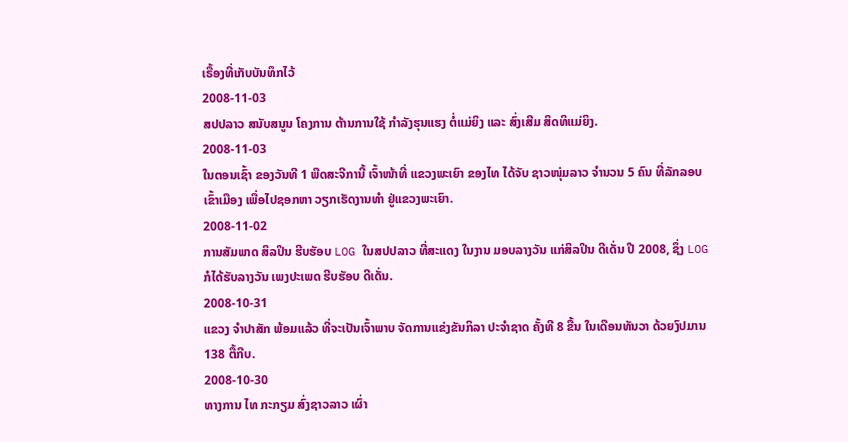ເຣື້ອງທີ່ເກັບບັນທຶກໄວ້
2008-11-03
ສປປລາວ ສນັບສນູນ ໂຄງການ ຕ້ານການໃຊ້ ກຳລັງຮຸນແຮງ ຕໍ່ແມ່ຍິງ ແລະ ສົ່ງເສີມ ສິດທິແມ່ຍິງ.
2008-11-03
ໃນຕອນເຊົ້າ ຂອງວັນທີ 1 ພືດສະຈີການີ້ ເຈົ້າໜ້າທີ່ ແຂວງພະເຍົາ ຂອງໄທ ໄດ້ຈັບ ຊາວໜຸ່ມລາວ ຈໍານວນ 5 ຄົນ ທີ່ລັກລອບ ເຂົ້າເມືອງ ເພື່ອໄປຊອກຫາ ວຽກເຮັດງານທໍາ ຢູ່ແຂວງພະເຍົາ.
2008-11-02
ການສັມພາດ ສິລປິນ ຮີບຮັອບ LOG ໃນສປປລາວ ທີ່ສະແດງ ໃນງານ ມອບລາງວັນ ແກ່ສິລປິນ ດີເດັ່ນ ປີ 2008, ຊຶ່ງ LOG ກໍໄດ້ຮັບລາງວັນ ເພງປະເພດ ຮີບຮັອບ ດີເດັ່ນ.
2008-10-31
ແຂວງ ຈຳປາສັກ ພ້ອມແລ້ວ ທີ່ຈະເປັນເຈົ້າພາບ ຈັດການແຂ່ງຂັນກິລາ ປະຈຳຊາດ ຄັ້ງທີ 8 ຂື້ນ ໃນເດືອນທັນວາ ດ້ວຍງົປມານ 138 ຕື້ກີບ.
2008-10-30
ທາງການ ໄທ ກະກຽມ ສົ່ງຊາວລາວ ເຜົ່າ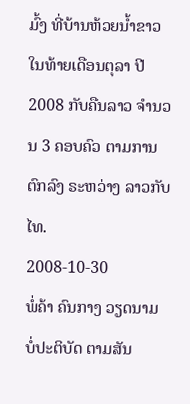ມົ້ງ ທີ່ບ້ານຫ້ວຍນ້ຳຂາວ ໃນທ້າຍເດືອນຕຸລາ ປີ 2008 ກັບຄືນລາວ ຈຳນວນ 3 ຄອບຄົວ ຕາມການຕົກລົງ ຣະຫວ່າງ ລາວກັບໄທ.
2008-10-30
ພໍ່ຄ້າ ຄົນກາງ ວຽດນາມ ບໍ່ປະຕິບັດ ຕາມສັນ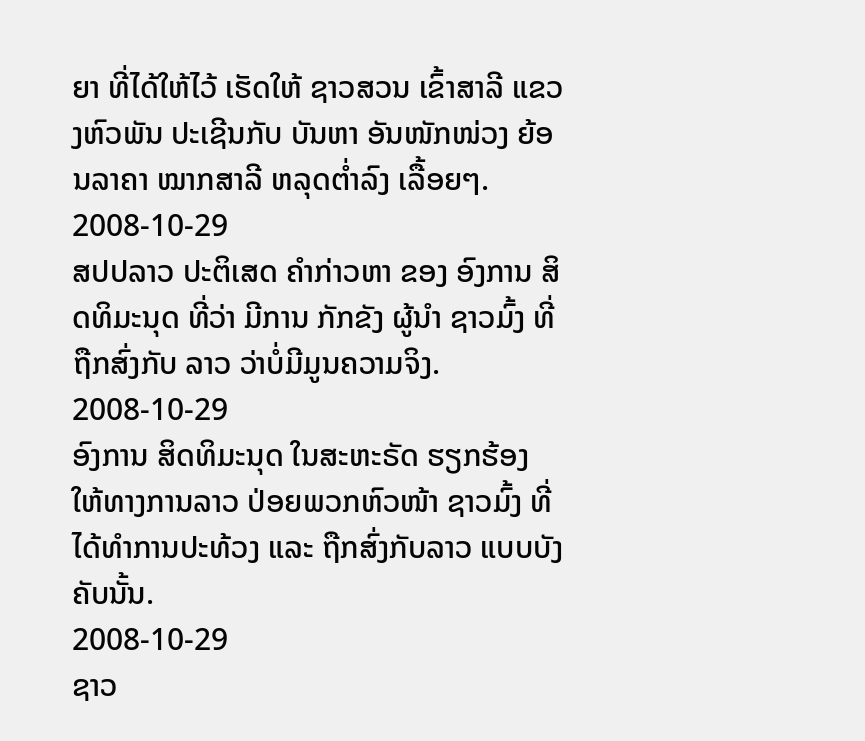ຍາ ທີ່ໄດ້ໃຫ້ໄວ້ ເຮັດໃຫ້ ຊາວສວນ ເຂົ້າສາລີ ແຂວງຫົວພັນ ປະເຊີນກັບ ບັນຫາ ອັນໜັກໜ່ວງ ຍ້ອນລາຄາ ໝາກສາລີ ຫລຸດຕ່ຳລົງ ເລື້ອຍໆ.
2008-10-29
ສປປລາວ ປະຕິເສດ ຄໍາກ່າວຫາ ຂອງ ອົງການ ສິດທິມະນຸດ ທີ່ວ່າ ມີການ ກັກຂັງ ຜູ້ນໍາ ຊາວມົ້ງ ທີ່ ຖືກສົ່ງກັບ ລາວ ວ່າບໍ່ມີມູນຄວາມຈິງ.
2008-10-29
ອົງການ ສິດທິມະນຸດ ໃນສະຫະຣັດ ຮຽກຮ້ອງ ໃຫ້ທາງການລາວ ປ່ອຍພວກຫົວໜ້າ ຊາວມົ້ງ ທີ່ໄດ້ທໍາການປະທ້ວງ ແລະ ຖືກສົ່ງກັບລາວ ແບບບັງຄັບນັ້ນ.
2008-10-29
ຊາວ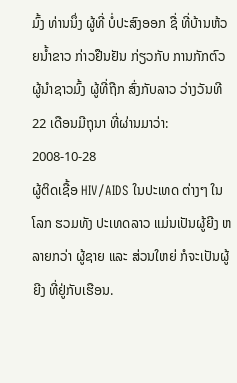ມົ້ງ ທ່ານນຶ່ງ ຜູ້ທີ່ ບໍ່ປະສົງອອກ ຊື່ ທີ່ບ້ານຫ້ວຍນ້ຳຂາວ ກ່າວຢືນຢັນ ກ່ຽວກັບ ການກັກຕົວ ຜູ້ນຳຊາວມົ້ງ ຜູ້ທີ່ຖືກ ສົ່ງກັບລາວ ວ່າງວັນທີ 22 ເດືອນມີຖຸນາ ທີ່ຜ່ານມາວ່າ:
2008-10-28
ຜູ້ຕິດເຊື້ອ HIV/AIDS ໃນປະເທດ ຕ່າງໆ ໃນໂລກ ຮວມທັງ ປະເທດລາວ ແມ່ນເປັນຜູ້ຍີງ ຫລາຍກວ່າ ຜູ້ຊາຍ ແລະ ສ່ວນໃຫຍ່ ກໍຈະເປັນຜູ້ຍີງ ທີ່ຢູ່ກັບເຮືອນ.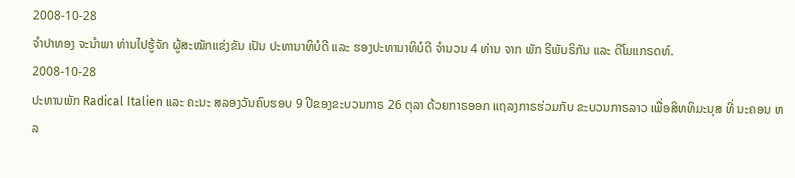2008-10-28
ຈຳປາທອງ ຈະນຳພາ ທ່ານໄປຮູ້ຈັກ ຜູ້ສະໝັກແຂ່ງຂັນ ເປັນ ປະທານາທິບໍດີ ແລະ ຮອງປະທານາທິບໍດີ ຈຳນວນ 4 ທ່ານ ຈາກ ພັກ ຣີພັບຣິກັນ ແລະ ດີໂມແກຣດທ໌.
2008-10-28
ປະທານພັກ Radical Italien ແລະ ຄະນະ ສລອງວັນຄົບຮອບ 9 ປີຂອງຂະບວນກາຣ 26 ຕຸລາ ດ້ວຍກາຣອອກ ແຖລງກາຣຮ່ວມກັບ ຂະບວນກາຣລາວ ເພື່ອສິທທິມະນຸສ ທີ່ ນະຄອນ ຫລ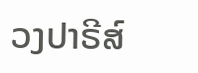ວງປາຣີສ໌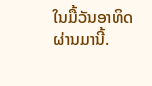ໃນມື້ວັນອາທິດ ຜ່ານມານີ້.